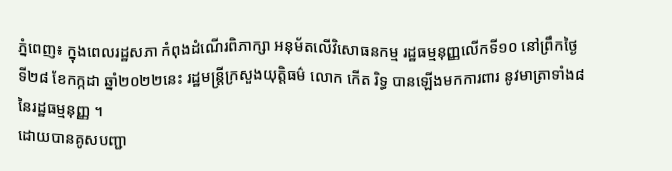ភ្នំពេញ៖ ក្នុងពេលរដ្ឋសភា កំពុងដំណើរពិភាក្សា អនុម័តលើវិសោធនកម្ម រដ្ឋធម្មនុញ្ញលើកទី១០ នៅព្រឹកថ្ងៃទី២៨ ខែកក្កដា ឆ្នាំ២០២២នេះ រដ្ឋមន្ត្រីក្រសួងយុត្តិធម៌ លោក កើត រិទ្ធ បានឡើងមកការពារ នូវមាត្រាទាំង៨ នៃរដ្ឋធម្មនុញ្ញ ។
ដោយបានគូសបញ្ជា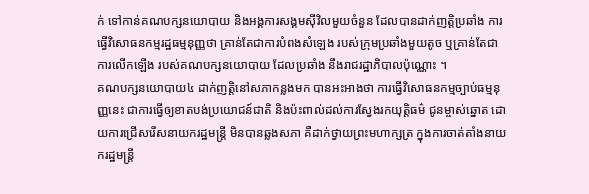ក់ ទៅកាន់គណបក្សនយោបាយ និងអង្គការសង្គមស៊ីវិលមួយចំនួន ដែលបានដាក់ញត្តិប្រឆាំង ការធ្វើវិសោធនកម្មរដ្ឋធម្មនុញ្ញថា គ្រាន់តែជាការបំពងសំឡេង របស់ក្រុមប្រឆាំងមួយតូច ឬគ្រាន់តែជាការលើកឡើង របស់គណបក្សនយោបាយ ដែលប្រឆាំង នឹងរាជរដ្ឋាភិបាលប៉ុណ្ណោះ ។
គណបក្សនយោបាយ៤ ដាក់ញត្តិនៅសភាកន្លងមក បានអះអាងថា ការធ្វើវិសោធនកម្មច្បាប់ធម្មនុញ្ញនេះ ជាការធ្វើឲ្យខាតបង់ប្រយោជន៍ជាតិ និងប៉ះពាល់ដល់ការស្វែងរកយុត្តិធម៌ ជូនម្ចាស់ឆ្នោត ដោយការជ្រើសរើសនាយករដ្ឋមន្រ្តី មិនបានឆ្លងសភា គឺដាក់ថ្វាយព្រះមហាក្សត្រ ក្នុងការចាត់តាំងនាយករដ្ឋមន្រ្តី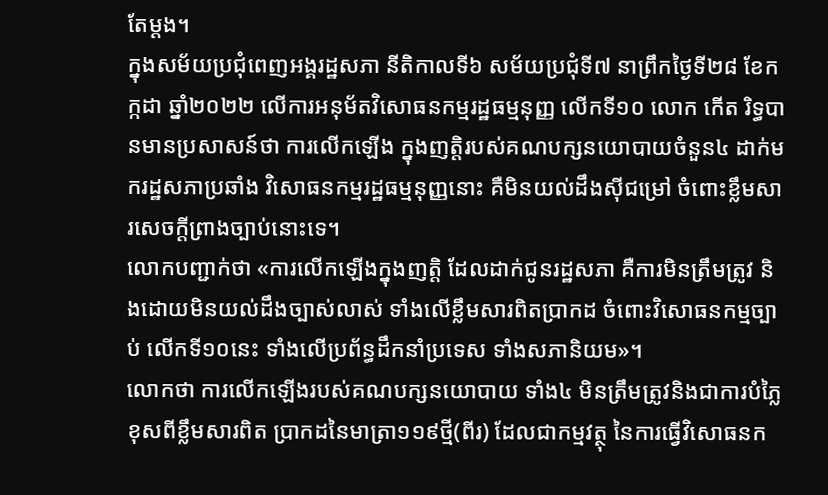តែម្តង។
ក្នុងសម័យប្រជុំពេញអង្គរដ្ឋសភា នីតិកាលទី៦ សម័យប្រជុំទី៧ នាព្រឹកថ្ងៃទី២៨ ខែកក្កដា ឆ្នាំ២០២២ លើការអនុម័តវិសោធនកម្មរដ្ឋធម្មនុញ្ញ លើកទី១០ លោក កើត រិទ្ធបានមានប្រសាសន៍ថា ការលើកឡើង ក្នុងញត្តិរបស់គណបក្សនយោបាយចំនួន៤ ដាក់មករដ្ឋសភាប្រឆាំង វិសោធនកម្មរដ្ឋធម្មនុញ្ញនោះ គឺមិនយល់ដឹងស៊ីជម្រៅ ចំពោះខ្លឹមសារសេចក្តីព្រាងច្បាប់នោះទេ។
លោកបញ្ជាក់ថា «ការលើកឡើងក្នុងញត្តិ ដែលដាក់ជូនរដ្ឋសភា គឺការមិនត្រឹមត្រូវ និងដោយមិនយល់ដឹងច្បាស់លាស់ ទាំងលើខ្លឹមសារពិតប្រាកដ ចំពោះវិសោធនកម្មច្បាប់ លើកទី១០នេះ ទាំងលើប្រព័ន្ធដឹកនាំប្រទេស ទាំងសភានិយម»។
លោកថា ការលើកឡើងរបស់គណបក្សនយោបាយ ទាំង៤ មិនត្រឹមត្រូវនិងជាការបំភ្លៃខុសពីខ្លឹមសារពិត ប្រាកដនៃមាត្រា១១៩ថ្មី(ពីរ) ដែលជាកម្មវត្ថុ នៃការធ្វើវិសោធនក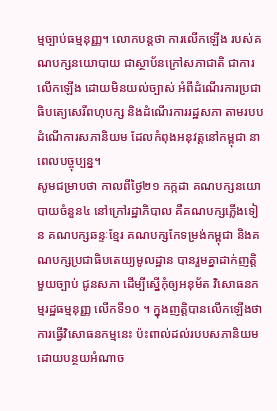ម្មច្បាប់ធម្មនុញ្ញ។ លោកបន្តថា ការលើកឡើង របស់គណបក្សនយោបាយ ជាស្ថាប័នក្រៅសភាជាតិ ជាការលើកឡើង ដោយមិនយល់ច្បាស់ អំពីដំណើរការប្រជាធិបតេ្យសេរីពហុបក្ស និងដំណើរការរដ្ឋសភា តាមរបបដំណើការសភានិយម ដែលកំពុងអនុវត្តនៅកម្ពុជា នាពេលបច្ចុប្បន្ន។
សូមជម្រាបថា កាលពីថ្ងៃ២១ កក្កដា គណបក្សនយោបាយចំនួន៤ នៅក្រៅរដ្ឋាភិបាល គឺគណបក្សភ្លើងទៀន គណបក្សឆន្ទៈខ្មែរ គណបក្សកែទម្រង់កម្ពុជា និងគណបក្សប្រជាធិបតេយ្យមូលដ្ឋាន បានរួមគ្នាដាក់ញត្តិមួយច្បាប់ ជូនសភា ដើម្បីស្នើកុំឲ្យអនុម័ត វិសោធនកម្មរដ្ឋធម្មនុញ្ញ លើកទី១០ ។ ក្នុងញត្តិបានលើកឡើងថា ការធ្វើវិសោធនកម្មនេះ ប៉ះពាល់ដល់របបសភានិយម ដោយបន្ថយអំណាច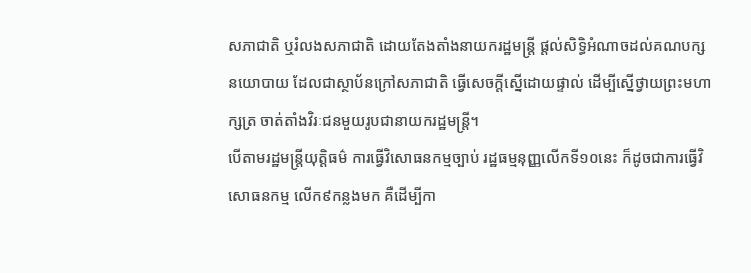សភាជាតិ ឬរំលងសភាជាតិ ដោយតែងតាំងនាយករដ្ឋមន្ត្រី ផ្តល់សិទ្ធិអំណាចដល់គណបក្សនយោបាយ ដែលជាស្ថាប័នក្រៅសភាជាតិ ធ្វើសេចក្តីស្នើដោយផ្ទាល់ ដើម្បីស្នើថ្វាយព្រះមហាក្សត្រ ចាត់តាំងវិរៈជនមួយរូបជានាយករដ្ឋមន្ត្រី។
បើតាមរដ្ឋមន្ត្រីយុត្តិធម៌ ការធ្វើវិសោធនកម្មច្បាប់ រដ្ឋធម្មនុញ្ញលើកទី១០នេះ ក៏ដូចជាការធ្វើវិសោធនកម្ម លើក៩កន្លងមក គឺដើម្បីកា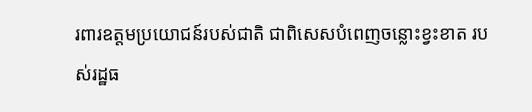រពារឧត្តមប្រយោជន៍របស់ជាតិ ជាពិសេសបំពេញចន្លោះខ្វះខាត របស់រដ្ឋធ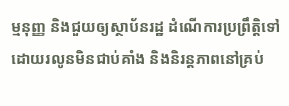ម្មនុញ្ញ និងជួយឲ្យស្ថាប័នរដ្ឋ ដំណើការប្រព្រឹត្តិទៅដោយរលូនមិនជាប់គាំង និងនិរន្តភាពនៅគ្រប់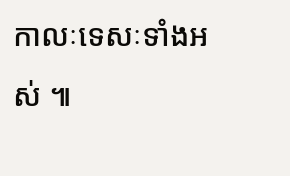កាលៈទេសៈទាំងអស់ ៕